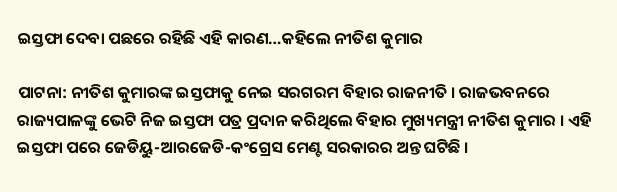ଇସ୍ତଫା ଦେବା ପଛରେ ରହିଛି ଏହି କାରଣ…କହିଲେ ନୀତିଶ କୁମାର

ପାଟନା: ନୀତିଶ କୁମାରଙ୍କ ଇସ୍ତଫାକୁ ନେଇ ସରଗରମ ବିହାର ରାଜନୀତି । ରାଜଭବନରେ ରାଜ୍ୟପାଳଙ୍କୁ ଭେଟି ନିଜ ଇସ୍ତଫା ପତ୍ର ପ୍ରଦାନ କରିଥିଲେ ବିହାର ମୁଖ୍ୟମନ୍ତ୍ରୀ ନୀତିଶ କୁମାର । ଏହି ଇସ୍ତଫା ପରେ ଜେଡିୟୁ-ଆରଜେଡି-କଂଗ୍ରେସ ମେଣ୍ଟ ସରକାରର ଅନ୍ତ ଘଟିଛି ।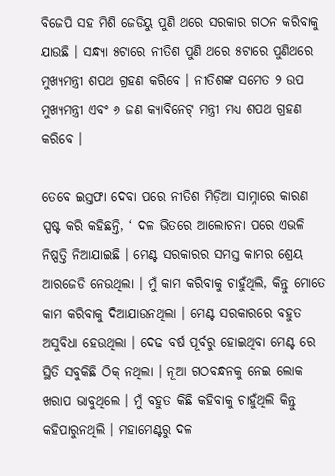ବିଜେପି ସହ ମିଶି ଜେଡିୟୁ ପୁଣି ଥରେ ସରକାର ଗଠନ କରିବାକୁ ଯାଉଛି । ସନ୍ଧ୍ୟା ୫ଟାରେ ନୀତିଶ ପୁଣି ଥରେ ୫ଟାରେ ପୁଣିଥରେ ମୁଖ୍ୟମନ୍ତ୍ରୀ ଶପଥ ଗ୍ରହଣ କରିବେ । ନୀତିଶଙ୍କ ସମେତ ୨ ଉପ ମୁଖ୍ୟମନ୍ତ୍ରୀ ଏବଂ ୬ ଜଣ କ୍ୟାବିନେଟ୍ ମନ୍ତ୍ରୀ ମଧ୍ୟ ଶପଥ ଗ୍ରହଣ କରିବେ ।

ତେବେ ଇସ୍ତଫା ଦେବା ପରେ ନୀତିଶ ମିଡ଼ିଆ ସାମ୍ନାରେ କାରଣ ସ୍ପଷ୍ଟ କରି କହିଛନ୍ତି, ‘ ଦଳ ଭିତରେ ଆଲୋଚନା ପରେ ଏଭଳି ନିଷ୍ପତ୍ତି ନିଆଯାଇଛି । ମେଣ୍ଟ ସରକାରର ସମସ୍ତ କାମର ଶ୍ରେୟ ଆରଜେଡି ନେଉଥିଲା । ମୁଁ କାମ କରିବାକୁ ଚାହୁଁଥିଲି, କିନ୍ତୁ ମୋତେ କାମ କରିବାକୁ ଦିଆଯାଉନଥିଲା । ମେଣ୍ଟ ସରକାରରେ ବହୁତ ଅସୁବିଧା ହେଉଥିଲା । ଦେଢ ବର୍ଷ ପୂର୍ବରୁ ହୋଇଥିବା ମେଣ୍ଟ ରେ ସ୍ଥିତି ସବୁକିଛି ଠିକ୍ ନଥିଲା । ନୂଆ ଗଠବନ୍ଧନକୁ ନେଇ ଲୋକ ଖରାପ ଭାବୁଥିଲେ । ମୁଁ ବହୁତ କିଛି କହିବାକୁ ଚାହୁଁଥିଲି କିନ୍ତୁ କହିପାରୁନଥିଲି । ମହାମେଣ୍ଟରୁ ଦଳ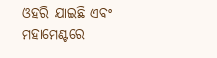ଓହରି ଯାଇଛି ଏବଂ ମହାମେଣ୍ଟରେ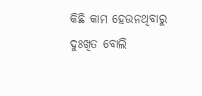କିଛି କାମ ହେଉନଥିବାରୁ ଦୁଃଖିତ ବୋଲି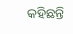କହିଛନ୍ତି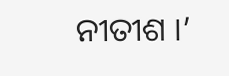ନୀତୀଶ ।’